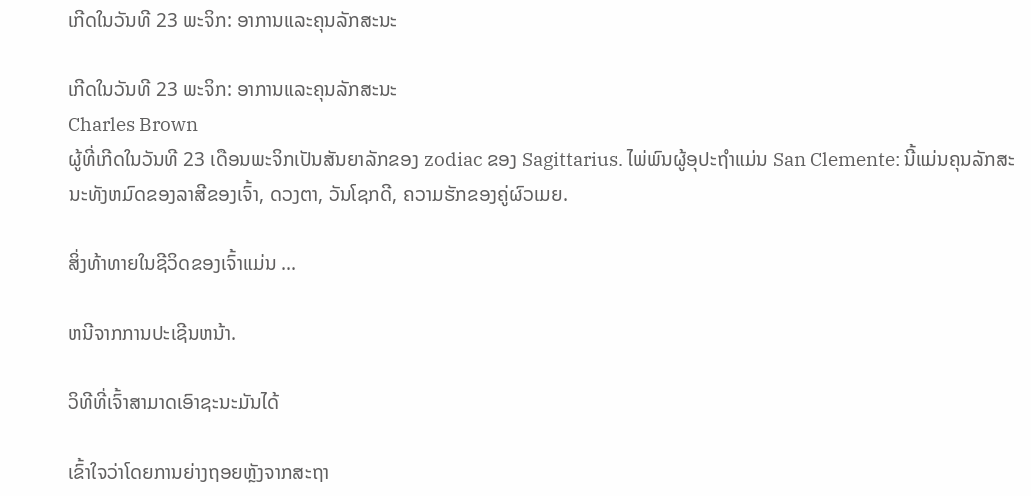ເກີດໃນວັນທີ 23 ພະຈິກ: ອາການແລະຄຸນລັກສະນະ

ເກີດໃນວັນທີ 23 ພະຈິກ: ອາການແລະຄຸນລັກສະນະ
Charles Brown
ຜູ້ທີ່ເກີດໃນວັນທີ 23 ເດືອນພະຈິກເປັນສັນຍາລັກຂອງ zodiac ຂອງ Sagittarius. ໄພ່ພົນຜູ້ອຸປະຖໍາແມ່ນ San Clemente: ນີ້ແມ່ນຄຸນລັກສະນະທັງຫມົດຂອງລາສີຂອງເຈົ້າ, ດວງຕາ, ວັນໂຊກດີ, ຄວາມຮັກຂອງຄູ່ຜົວເມຍ.

ສິ່ງທ້າທາຍໃນຊີວິດຂອງເຈົ້າແມ່ນ ...

ຫນີຈາກການປະເຊີນຫນ້າ.

ວິທີທີ່ເຈົ້າສາມາດເອົາຊະນະມັນໄດ້

ເຂົ້າໃຈວ່າໂດຍການຍ່າງຖອຍຫຼັງຈາກສະຖາ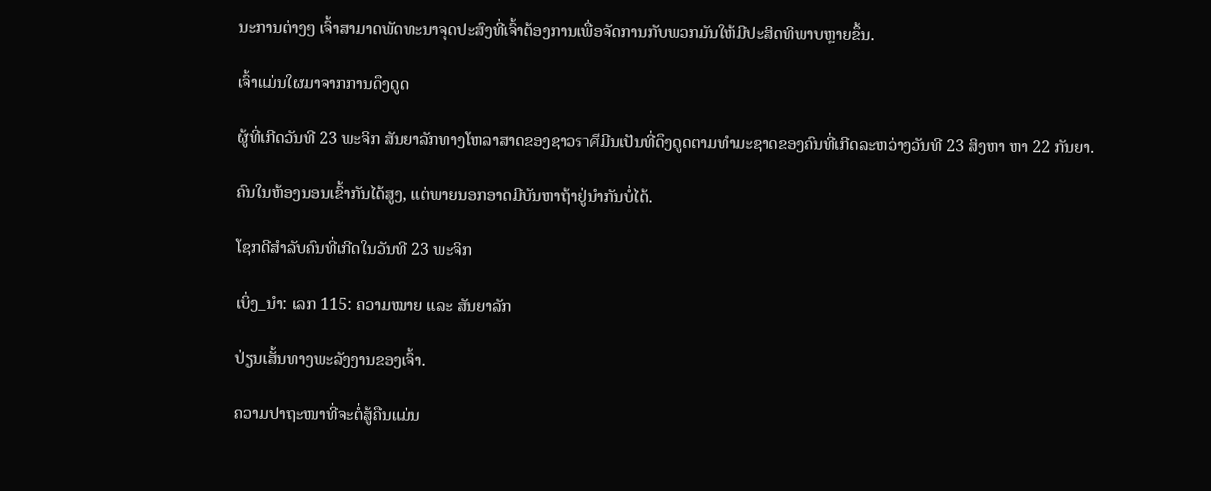ນະການຕ່າງໆ ເຈົ້າສາມາດພັດທະນາຈຸດປະສົງທີ່ເຈົ້າຕ້ອງການເພື່ອຈັດການກັບພວກມັນໃຫ້ມີປະສິດທິພາບຫຼາຍຂຶ້ນ.

ເຈົ້າແມ່ນໃຜມາຈາກການດຶງດູດ

ຜູ້ທີ່ເກີດວັນທີ 23 ພະຈິກ ສັນຍາລັກທາງໂຫລາສາດຂອງຊາວราศีມີນເປັນທີ່ດຶງດູດຕາມທຳມະຊາດຂອງຄົນທີ່ເກີດລະຫວ່າງວັນທີ 23 ສິງຫາ ຫາ 22 ກັນຍາ.

ຄົນໃນຫ້ອງນອນເຂົ້າກັນໄດ້ສູງ, ແຕ່ພາຍນອກອາດມີບັນຫາຖ້າຢູ່ນຳກັນບໍ່ໄດ້.

ໂຊກດີສຳລັບຄົນທີ່ເກີດໃນວັນທີ 23 ພະຈິກ

ເບິ່ງ_ນຳ: ເລກ 115: ຄວາມໝາຍ ແລະ ສັນຍາລັກ

ປ່ຽນເສັ້ນທາງພະລັງງານຂອງເຈົ້າ.

ຄວາມປາຖະໜາທີ່ຈະຕໍ່ສູ້ຄືນແມ່ນ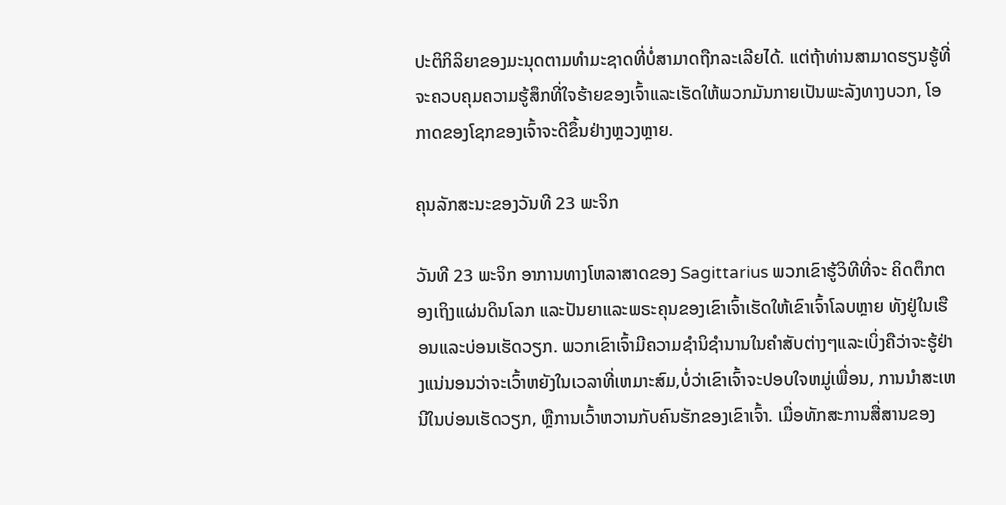ປະຕິກິລິຍາຂອງມະນຸດຕາມທຳມະຊາດທີ່ບໍ່ສາມາດຖືກລະເລີຍໄດ້. ແຕ່ຖ້າທ່ານສາມາດຮຽນຮູ້ທີ່ຈະຄວບຄຸມຄວາມຮູ້ສຶກທີ່ໃຈຮ້າຍຂອງເຈົ້າແລະເຮັດໃຫ້ພວກມັນກາຍເປັນພະລັງທາງບວກ, ໂອກາດຂອງໂຊກຂອງເຈົ້າຈະດີຂຶ້ນຢ່າງຫຼວງຫຼາຍ.

ຄຸນລັກສະນະຂອງວັນທີ 23 ພະຈິກ

ວັນທີ 23 ພະຈິກ ອາການທາງໂຫລາສາດຂອງ Sagittarius ພວກເຂົາຮູ້ວິທີທີ່ຈະ ຄິດຕຶກຕອງເຖິງແຜ່ນດິນໂລກ ແລະປັນຍາແລະພຣະຄຸນຂອງເຂົາເຈົ້າເຮັດໃຫ້ເຂົາເຈົ້າໂລບຫຼາຍ ທັງຢູ່ໃນເຮືອນແລະບ່ອນເຮັດວຽກ. ພວກເຂົາເຈົ້າມີຄວາມຊໍານິຊໍານານໃນຄໍາສັບຕ່າງໆແລະເບິ່ງຄືວ່າຈະຮູ້ຢ່າງແນ່ນອນວ່າຈະເວົ້າຫຍັງໃນເວລາທີ່ເຫມາະສົມ,ບໍ່ວ່າເຂົາເຈົ້າຈະປອບໃຈຫມູ່ເພື່ອນ, ການນໍາສະເຫນີໃນບ່ອນເຮັດວຽກ, ຫຼືການເວົ້າຫວານກັບຄົນຮັກຂອງເຂົາເຈົ້າ. ເມື່ອທັກສະການສື່ສານຂອງ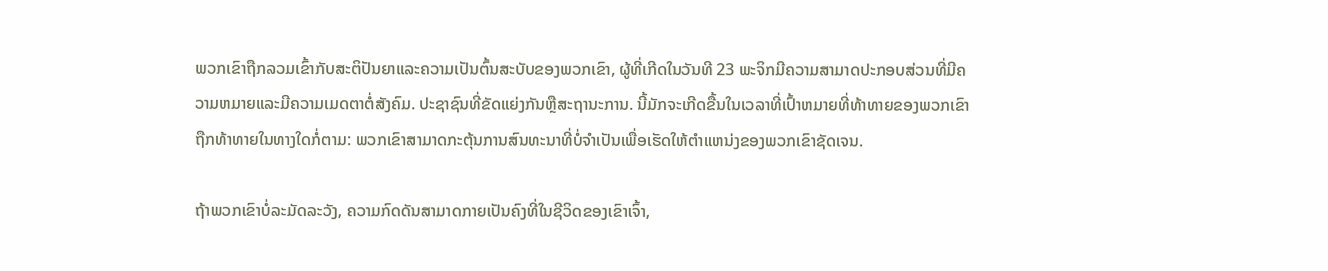ພວກເຂົາຖືກລວມເຂົ້າກັບສະຕິປັນຍາແລະຄວາມເປັນຕົ້ນສະບັບຂອງພວກເຂົາ, ຜູ້ທີ່ເກີດໃນວັນທີ 23 ພະຈິກມີຄວາມສາມາດປະກອບສ່ວນທີ່ມີຄວາມຫມາຍແລະມີຄວາມເມດຕາຕໍ່ສັງຄົມ. ປະຊາຊົນທີ່ຂັດແຍ່ງກັນຫຼືສະຖານະການ. ນີ້ມັກຈະເກີດຂື້ນໃນເວລາທີ່ເປົ້າຫມາຍທີ່ທ້າທາຍຂອງພວກເຂົາຖືກທ້າທາຍໃນທາງໃດກໍ່ຕາມ: ພວກເຂົາສາມາດກະຕຸ້ນການສົນທະນາທີ່ບໍ່ຈໍາເປັນເພື່ອເຮັດໃຫ້ຕໍາແຫນ່ງຂອງພວກເຂົາຊັດເຈນ.

ຖ້າພວກເຂົາບໍ່ລະມັດລະວັງ, ຄວາມກົດດັນສາມາດກາຍເປັນຄົງທີ່ໃນຊີວິດຂອງເຂົາເຈົ້າ,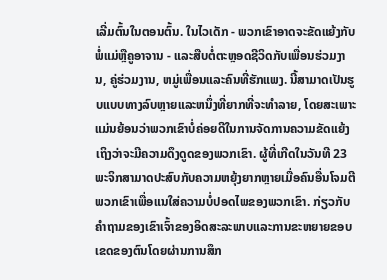ເລີ່ມຕົ້ນໃນຕອນຕົ້ນ. ໃນໄວເດັກ - ພວກເຂົາອາດຈະຂັດແຍ້ງກັບພໍ່ແມ່ຫຼືຄູອາຈານ - ແລະສືບຕໍ່ຕະຫຼອດຊີວິດກັບເພື່ອນຮ່ວມງານ, ຄູ່ຮ່ວມງານ, ຫມູ່ເພື່ອນແລະຄົນທີ່ຮັກແພງ. ນີ້ສາມາດເປັນຮູບແບບທາງລົບຫຼາຍແລະຫນຶ່ງທີ່ຍາກທີ່ຈະທໍາລາຍ, ໂດຍສະເພາະແມ່ນຍ້ອນວ່າພວກເຂົາບໍ່ຄ່ອຍດີໃນການຈັດການຄວາມຂັດແຍ້ງເຖິງວ່າຈະມີຄວາມດຶງດູດຂອງພວກເຂົາ. ຜູ້ທີ່ເກີດໃນວັນທີ 23 ພະຈິກສາມາດປະສົບກັບຄວາມຫຍຸ້ງຍາກຫຼາຍເມື່ອຄົນອື່ນໂຈມຕີພວກເຂົາເພື່ອແນໃສ່ຄວາມບໍ່ປອດໄພຂອງພວກເຂົາ. ກ່ຽວກັບຄໍາຖາມຂອງເຂົາເຈົ້າຂອງອິດສະລະພາບແລະການຂະຫຍາຍຂອບເຂດຂອງຕົນໂດຍຜ່ານການສຶກ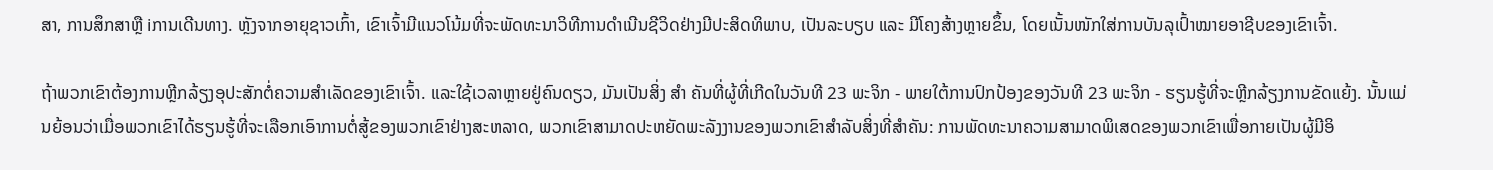ສາ, ການສຶກສາຫຼື iການເດີນທາງ. ຫຼັງຈາກອາຍຸຊາວເກົ້າ, ເຂົາເຈົ້າມີແນວໂນ້ມທີ່ຈະພັດທະນາວິທີການດໍາເນີນຊີວິດຢ່າງມີປະສິດທິພາບ, ເປັນລະບຽບ ແລະ ມີໂຄງສ້າງຫຼາຍຂຶ້ນ, ໂດຍເນັ້ນໜັກໃສ່ການບັນລຸເປົ້າໝາຍອາຊີບຂອງເຂົາເຈົ້າ.

ຖ້າພວກເຂົາຕ້ອງການຫຼີກລ້ຽງອຸປະສັກຕໍ່ຄວາມສໍາເລັດຂອງເຂົາເຈົ້າ. ແລະໃຊ້ເວລາຫຼາຍຢູ່ຄົນດຽວ, ມັນເປັນສິ່ງ ສຳ ຄັນທີ່ຜູ້ທີ່ເກີດໃນວັນທີ 23 ພະຈິກ - ພາຍໃຕ້ການປົກປ້ອງຂອງວັນທີ 23 ພະຈິກ - ຮຽນຮູ້ທີ່ຈະຫຼີກລ້ຽງການຂັດແຍ້ງ. ນັ້ນແມ່ນຍ້ອນວ່າເມື່ອພວກເຂົາໄດ້ຮຽນຮູ້ທີ່ຈະເລືອກເອົາການຕໍ່ສູ້ຂອງພວກເຂົາຢ່າງສະຫລາດ, ພວກເຂົາສາມາດປະຫຍັດພະລັງງານຂອງພວກເຂົາສໍາລັບສິ່ງທີ່ສໍາຄັນ: ການພັດທະນາຄວາມສາມາດພິເສດຂອງພວກເຂົາເພື່ອກາຍເປັນຜູ້ມີອິ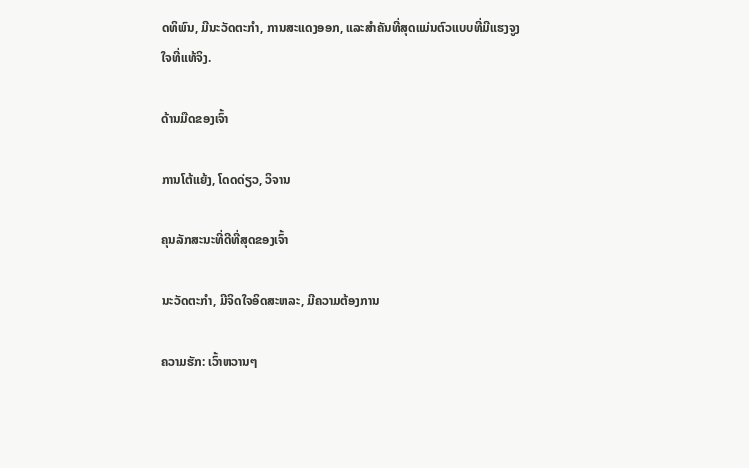ດທິພົນ, ມີນະວັດຕະກໍາ, ການສະແດງອອກ, ແລະສໍາຄັນທີ່ສຸດແມ່ນຕົວແບບທີ່ມີແຮງຈູງໃຈທີ່ແທ້ຈິງ.

ດ້ານມືດຂອງເຈົ້າ

ການໂຕ້ແຍ້ງ, ໂດດດ່ຽວ, ວິຈານ

ຄຸນລັກສະນະທີ່ດີທີ່ສຸດຂອງເຈົ້າ

ນະວັດຕະກໍາ, ມີຈິດໃຈອິດສະຫລະ, ມີຄວາມຕ້ອງການ

ຄວາມຮັກ: ເວົ້າຫວານໆ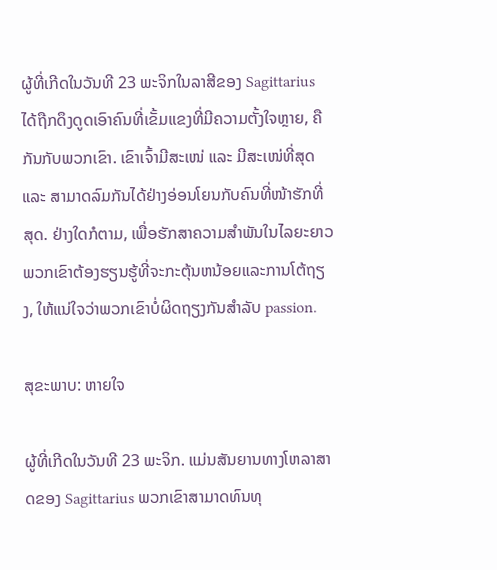ຜູ້ທີ່ເກີດໃນວັນທີ 23 ພະຈິກໃນລາສີຂອງ Sagittarius ໄດ້ຖືກດຶງດູດເອົາຄົນທີ່ເຂັ້ມແຂງທີ່ມີຄວາມຕັ້ງໃຈຫຼາຍ, ຄືກັນກັບພວກເຂົາ. ເຂົາເຈົ້າມີສະເໜ່ ແລະ ມີສະເໜ່ທີ່ສຸດ ແລະ ສາມາດລົມກັນໄດ້ຢ່າງອ່ອນໂຍນກັບຄົນທີ່ໜ້າຮັກທີ່ສຸດ. ຢ່າງໃດກໍຕາມ, ເພື່ອຮັກສາຄວາມສໍາພັນໃນໄລຍະຍາວພວກເຂົາຕ້ອງຮຽນຮູ້ທີ່ຈະກະຕຸ້ນຫນ້ອຍແລະການໂຕ້ຖຽງ, ໃຫ້ແນ່ໃຈວ່າພວກເຂົາບໍ່ຜິດຖຽງກັນສໍາລັບ passion.

ສຸຂະພາບ: ຫາຍໃຈ

ຜູ້ທີ່ເກີດໃນວັນທີ 23 ພະຈິກ. ແມ່ນສັນຍານທາງໂຫລາສາດຂອງ Sagittarius ພວກເຂົາສາມາດທົນທຸ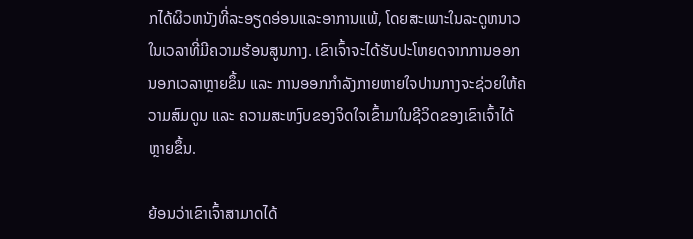ກໄດ້ຜິວຫນັງທີ່ລະອຽດອ່ອນແລະອາການແພ້, ໂດຍສະເພາະໃນລະດູຫນາວໃນເວລາທີ່ມີຄວາມຮ້ອນສູນກາງ. ເຂົາເຈົ້າຈະໄດ້ຮັບປະໂຫຍດຈາກການອອກນອກເວລາຫຼາຍຂຶ້ນ ແລະ ການອອກກຳລັງກາຍຫາຍໃຈປານກາງຈະຊ່ວຍໃຫ້ຄວາມສົມດູນ ແລະ ຄວາມສະຫງົບຂອງຈິດໃຈເຂົ້າມາໃນຊີວິດຂອງເຂົາເຈົ້າໄດ້ຫຼາຍຂຶ້ນ.

ຍ້ອນວ່າເຂົາເຈົ້າສາມາດໄດ້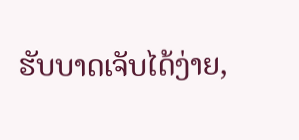ຮັບບາດເຈັບໄດ້ງ່າຍ,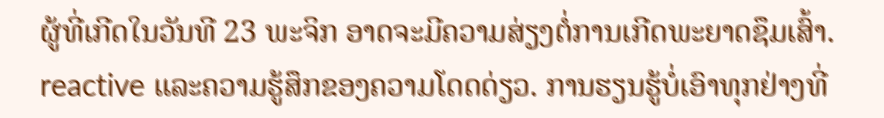ຜູ້ທີ່ເກີດໃນວັນທີ 23 ພະຈິກ ອາດຈະມີຄວາມສ່ຽງຕໍ່ການເກີດພະຍາດຊຶມເສົ້າ. reactive ແລະຄວາມຮູ້ສຶກຂອງຄວາມໂດດດ່ຽວ. ການຮຽນຮູ້ບໍ່ເອົາທຸກຢ່າງທີ່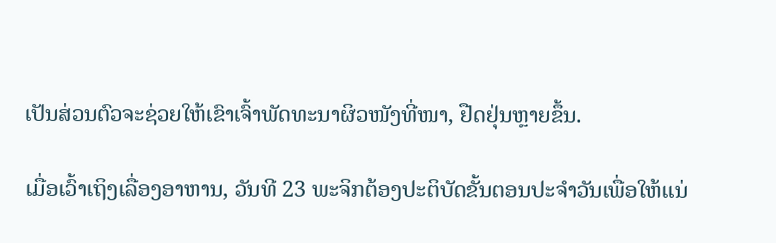ເປັນສ່ວນຕົວຈະຊ່ວຍໃຫ້ເຂົາເຈົ້າພັດທະນາຜິວໜັງທີ່ໜາ, ຢືດຢຸ່ນຫຼາຍຂຶ້ນ.

ເມື່ອເວົ້າເຖິງເລື່ອງອາຫານ, ວັນທີ 23 ພະຈິກຕ້ອງປະຕິບັດຂັ້ນຕອນປະຈໍາວັນເພື່ອໃຫ້ແນ່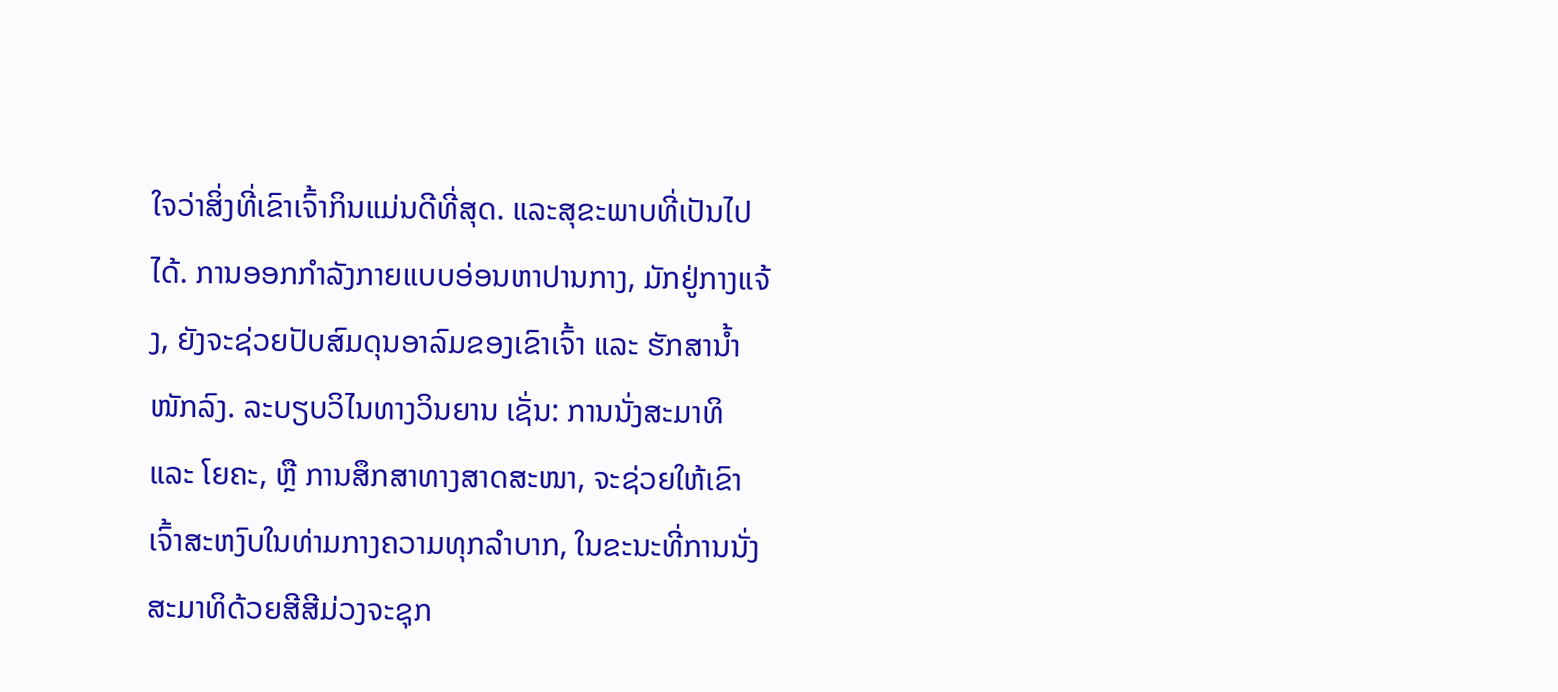ໃຈວ່າສິ່ງທີ່ເຂົາເຈົ້າກິນແມ່ນດີທີ່ສຸດ. ແລະສຸຂະພາບທີ່ເປັນໄປໄດ້. ການອອກກຳລັງກາຍແບບອ່ອນຫາປານກາງ, ມັກຢູ່ກາງແຈ້ງ, ຍັງຈະຊ່ວຍປັບສົມດຸນອາລົມຂອງເຂົາເຈົ້າ ແລະ ຮັກສານ້ຳໜັກລົງ. ລະບຽບວິໄນທາງວິນຍານ ເຊັ່ນ: ການນັ່ງສະມາທິ ແລະ ໂຍຄະ, ຫຼື ການສຶກສາທາງສາດສະໜາ, ຈະຊ່ວຍໃຫ້ເຂົາເຈົ້າສະຫງົບໃນທ່າມກາງຄວາມທຸກລຳບາກ, ໃນຂະນະທີ່ການນັ່ງສະມາທິດ້ວຍສີສີມ່ວງຈະຊຸກ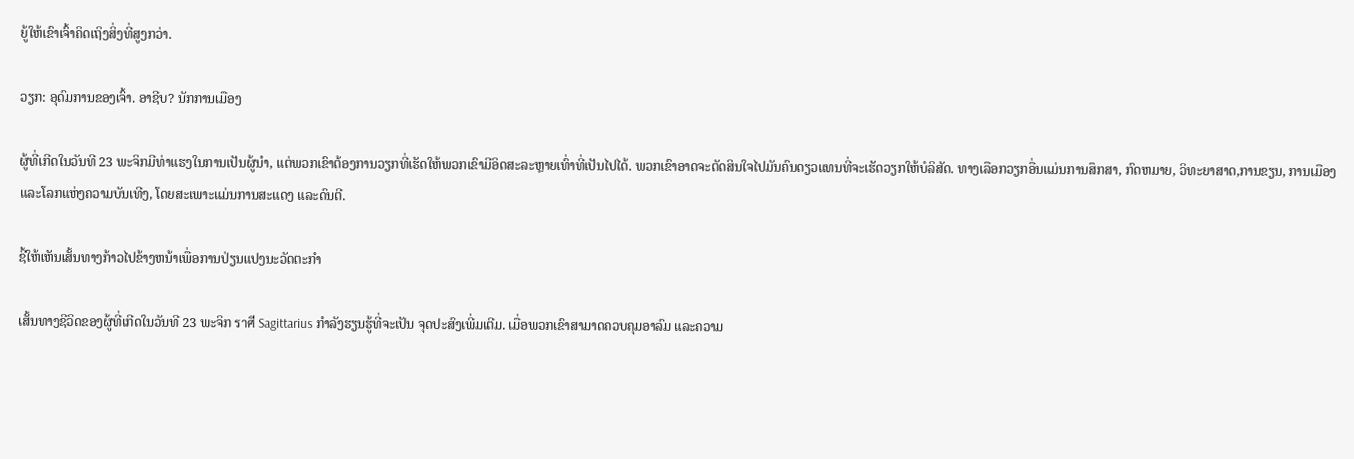ຍູ້ໃຫ້ເຂົາເຈົ້າຄິດເຖິງສິ່ງທີ່ສູງກວ່າ.

ວຽກ: ອຸດົມການຂອງເຈົ້າ. ອາຊີບ? ນັກການເມືອງ

ຜູ້ທີ່ເກີດໃນວັນທີ 23 ພະຈິກມີທ່າແຮງໃນການເປັນຜູ້ນໍາ, ແຕ່ພວກເຂົາຕ້ອງການວຽກທີ່ເຮັດໃຫ້ພວກເຂົາມີອິດສະລະຫຼາຍເທົ່າທີ່ເປັນໄປໄດ້. ພວກເຂົາອາດຈະຕັດສິນໃຈໄປມັນຄົນດຽວແທນທີ່ຈະເຮັດວຽກໃຫ້ບໍລິສັດ. ທາງເລືອກວຽກອື່ນແມ່ນການສຶກສາ, ກົດຫມາຍ, ວິທະຍາສາດ,ການຂຽນ, ການເມືອງ ແລະໂລກແຫ່ງຄວາມບັນເທີງ, ໂດຍສະເພາະແມ່ນການສະແດງ ແລະດົນຕີ.

ຊີ້ໃຫ້ເຫັນເສັ້ນທາງກ້າວໄປຂ້າງຫນ້າເພື່ອການປ່ຽນແປງນະວັດຕະກໍາ

ເສັ້ນທາງຊີວິດຂອງຜູ້ທີ່ເກີດໃນວັນທີ 23 ພະຈິກ ราศี Sagittarius ກໍາລັງຮຽນຮູ້ທີ່ຈະເປັນ ຈຸດປະສົງເພີ່ມເຕີມ. ເມື່ອພວກເຂົາສາມາດຄວບຄຸມອາລົມ ແລະຄວາມ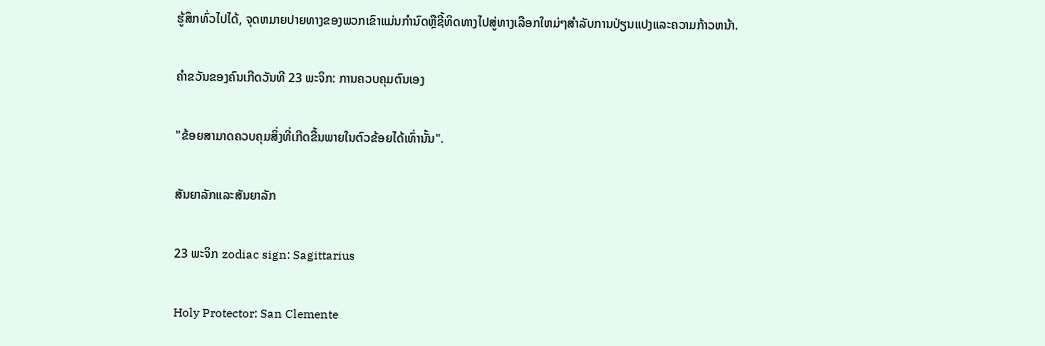ຮູ້ສຶກທົ່ວໄປໄດ້, ຈຸດຫມາຍປາຍທາງຂອງພວກເຂົາແມ່ນກໍານົດຫຼືຊີ້ທິດທາງໄປສູ່ທາງເລືອກໃຫມ່ໆສໍາລັບການປ່ຽນແປງແລະຄວາມກ້າວຫນ້າ.

ຄໍາຂວັນຂອງຄົນເກີດວັນທີ 23 ພະຈິກ: ການຄວບຄຸມຕົນເອງ

"ຂ້ອຍສາມາດຄວບຄຸມສິ່ງທີ່ເກີດຂື້ນພາຍໃນຕົວຂ້ອຍໄດ້ເທົ່ານັ້ນ".

ສັນຍາລັກແລະສັນຍາລັກ

23 ພະຈິກ zodiac sign: Sagittarius

Holy Protector: San Clemente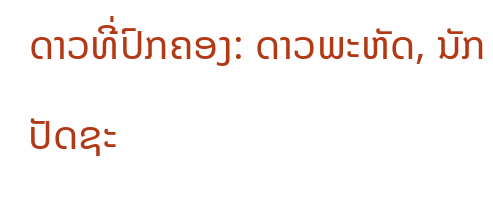ດາວທີ່ປົກຄອງ: ດາວພະຫັດ, ນັກປັດຊະ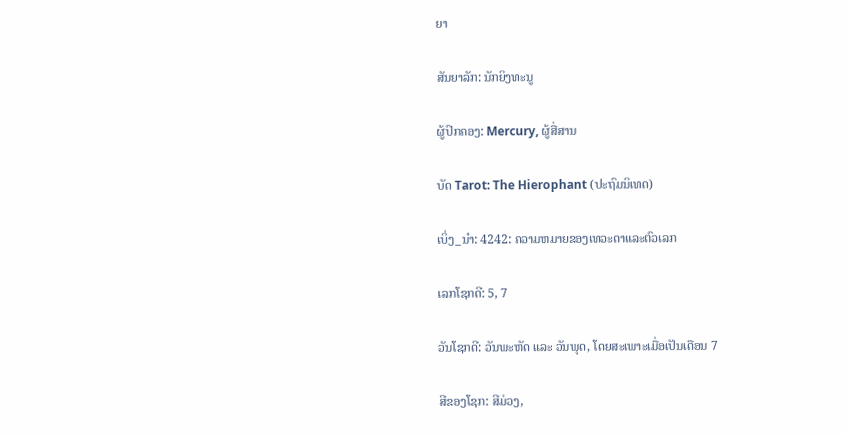ຍາ

ສັນຍາລັກ: ນັກຍິງທະນູ

ຜູ້ປົກຄອງ: Mercury, ຜູ້ສື່ສານ

ບັດ Tarot: The Hierophant (ປະຖົມນິເທດ)

ເບິ່ງ_ນຳ: 4242: ຄວາມຫມາຍຂອງເທວະດາແລະຕົວເລກ

ເລກໂຊກດີ: 5, 7

ວັນໂຊກດີ: ວັນພະຫັດ ແລະ ວັນພຸດ, ໂດຍສະເພາະເມື່ອເປັນເດືອນ 7

ສີຂອງໂຊກ: ສີມ່ວງ,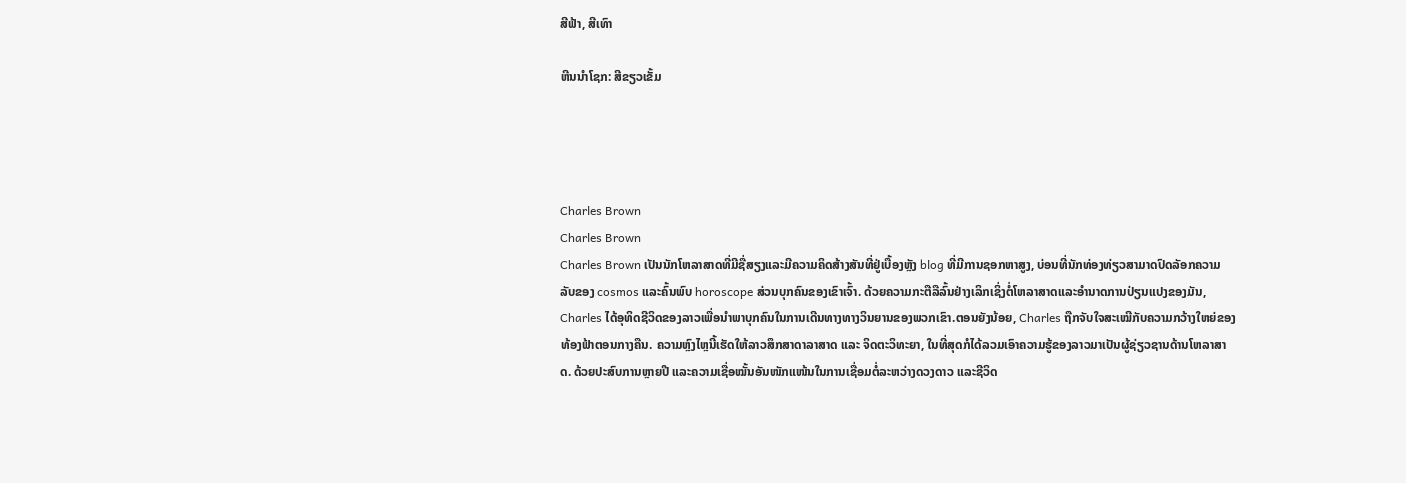ສີຟ້າ, ສີເທົາ

ຫີນນຳໂຊກ: ສີຂຽວເຂັ້ມ




Charles Brown
Charles Brown
Charles Brown ເປັນນັກໂຫລາສາດທີ່ມີຊື່ສຽງແລະມີຄວາມຄິດສ້າງສັນທີ່ຢູ່ເບື້ອງຫຼັງ blog ທີ່ມີການຊອກຫາສູງ, ບ່ອນທີ່ນັກທ່ອງທ່ຽວສາມາດປົດລັອກຄວາມລັບຂອງ cosmos ແລະຄົ້ນພົບ horoscope ສ່ວນບຸກຄົນຂອງເຂົາເຈົ້າ. ດ້ວຍຄວາມກະຕືລືລົ້ນຢ່າງເລິກເຊິ່ງຕໍ່ໂຫລາສາດແລະອໍານາດການປ່ຽນແປງຂອງມັນ, Charles ໄດ້ອຸທິດຊີວິດຂອງລາວເພື່ອນໍາພາບຸກຄົນໃນການເດີນທາງທາງວິນຍານຂອງພວກເຂົາ.ຕອນຍັງນ້ອຍ, Charles ຖືກຈັບໃຈສະເໝີກັບຄວາມກວ້າງໃຫຍ່ຂອງທ້ອງຟ້າຕອນກາງຄືນ. ຄວາມຫຼົງໄຫຼນີ້ເຮັດໃຫ້ລາວສຶກສາດາລາສາດ ແລະ ຈິດຕະວິທະຍາ, ໃນທີ່ສຸດກໍໄດ້ລວມເອົາຄວາມຮູ້ຂອງລາວມາເປັນຜູ້ຊ່ຽວຊານດ້ານໂຫລາສາດ. ດ້ວຍປະສົບການຫຼາຍປີ ແລະຄວາມເຊື່ອໝັ້ນອັນໜັກແໜ້ນໃນການເຊື່ອມຕໍ່ລະຫວ່າງດວງດາວ ແລະຊີວິດ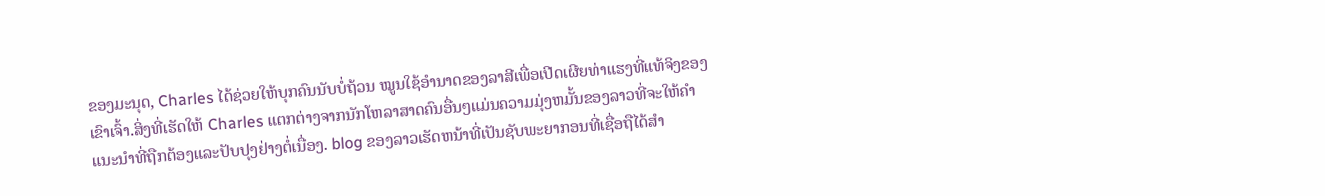ຂອງມະນຸດ, Charles ໄດ້ຊ່ວຍໃຫ້ບຸກຄົນນັບບໍ່ຖ້ວນ ໝູນໃຊ້ອຳນາດຂອງລາສີເພື່ອເປີດເຜີຍທ່າແຮງທີ່ແທ້ຈິງຂອງເຂົາເຈົ້າ.ສິ່ງທີ່ເຮັດໃຫ້ Charles ແຕກຕ່າງຈາກນັກໂຫລາສາດຄົນອື່ນໆແມ່ນຄວາມມຸ່ງຫມັ້ນຂອງລາວທີ່ຈະໃຫ້ຄໍາແນະນໍາທີ່ຖືກຕ້ອງແລະປັບປຸງຢ່າງຕໍ່ເນື່ອງ. blog ຂອງລາວເຮັດຫນ້າທີ່ເປັນຊັບພະຍາກອນທີ່ເຊື່ອຖືໄດ້ສໍາ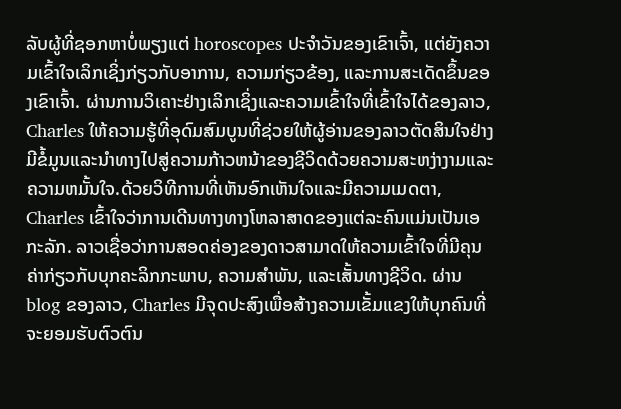ລັບຜູ້ທີ່ຊອກຫາບໍ່ພຽງແຕ່ horoscopes ປະຈໍາວັນຂອງເຂົາເຈົ້າ, ແຕ່ຍັງຄວາມເຂົ້າໃຈເລິກເຊິ່ງກ່ຽວກັບອາການ, ຄວາມກ່ຽວຂ້ອງ, ແລະການສະເດັດຂຶ້ນຂອງເຂົາເຈົ້າ. ຜ່ານການວິເຄາະຢ່າງເລິກເຊິ່ງແລະຄວາມເຂົ້າໃຈທີ່ເຂົ້າໃຈໄດ້ຂອງລາວ, Charles ໃຫ້ຄວາມຮູ້ທີ່ອຸດົມສົມບູນທີ່ຊ່ວຍໃຫ້ຜູ້ອ່ານຂອງລາວຕັດສິນໃຈຢ່າງມີຂໍ້ມູນແລະນໍາທາງໄປສູ່ຄວາມກ້າວຫນ້າຂອງຊີວິດດ້ວຍຄວາມສະຫງ່າງາມແລະຄວາມຫມັ້ນໃຈ.ດ້ວຍວິທີການທີ່ເຫັນອົກເຫັນໃຈແລະມີຄວາມເມດຕາ, Charles ເຂົ້າໃຈວ່າການເດີນທາງທາງໂຫລາສາດຂອງແຕ່ລະຄົນແມ່ນເປັນເອກະລັກ. ລາວເຊື່ອວ່າການສອດຄ່ອງຂອງດາວສາມາດໃຫ້ຄວາມເຂົ້າໃຈທີ່ມີຄຸນຄ່າກ່ຽວກັບບຸກຄະລິກກະພາບ, ຄວາມສໍາພັນ, ແລະເສັ້ນທາງຊີວິດ. ຜ່ານ blog ຂອງລາວ, Charles ມີຈຸດປະສົງເພື່ອສ້າງຄວາມເຂັ້ມແຂງໃຫ້ບຸກຄົນທີ່ຈະຍອມຮັບຕົວຕົນ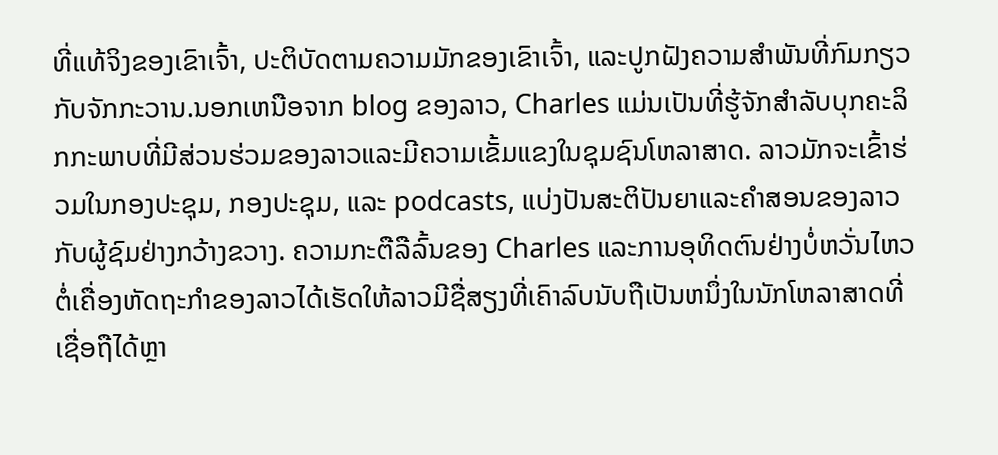ທີ່ແທ້ຈິງຂອງເຂົາເຈົ້າ, ປະຕິບັດຕາມຄວາມມັກຂອງເຂົາເຈົ້າ, ແລະປູກຝັງຄວາມສໍາພັນທີ່ກົມກຽວກັບຈັກກະວານ.ນອກເຫນືອຈາກ blog ຂອງລາວ, Charles ແມ່ນເປັນທີ່ຮູ້ຈັກສໍາລັບບຸກຄະລິກກະພາບທີ່ມີສ່ວນຮ່ວມຂອງລາວແລະມີຄວາມເຂັ້ມແຂງໃນຊຸມຊົນໂຫລາສາດ. ລາວມັກຈະເຂົ້າຮ່ວມໃນກອງປະຊຸມ, ກອງປະຊຸມ, ແລະ podcasts, ແບ່ງປັນສະຕິປັນຍາແລະຄໍາສອນຂອງລາວກັບຜູ້ຊົມຢ່າງກວ້າງຂວາງ. ຄວາມກະຕືລືລົ້ນຂອງ Charles ແລະການອຸທິດຕົນຢ່າງບໍ່ຫວັ່ນໄຫວຕໍ່ເຄື່ອງຫັດຖະກໍາຂອງລາວໄດ້ເຮັດໃຫ້ລາວມີຊື່ສຽງທີ່ເຄົາລົບນັບຖືເປັນຫນຶ່ງໃນນັກໂຫລາສາດທີ່ເຊື່ອຖືໄດ້ຫຼາ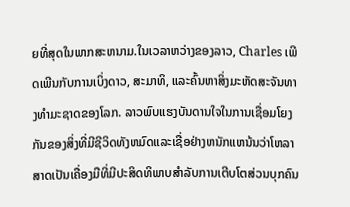ຍທີ່ສຸດໃນພາກສະຫນາມ.ໃນເວລາຫວ່າງຂອງລາວ, Charles ເພີດເພີນກັບການເບິ່ງດາວ, ສະມາທິ, ແລະຄົ້ນຫາສິ່ງມະຫັດສະຈັນທາງທໍາມະຊາດຂອງໂລກ. ລາວພົບແຮງບັນດານໃຈໃນການເຊື່ອມໂຍງກັນຂອງສິ່ງທີ່ມີຊີວິດທັງຫມົດແລະເຊື່ອຢ່າງຫນັກແຫນ້ນວ່າໂຫລາສາດເປັນເຄື່ອງມືທີ່ມີປະສິດທິພາບສໍາລັບການເຕີບໂຕສ່ວນບຸກຄົນ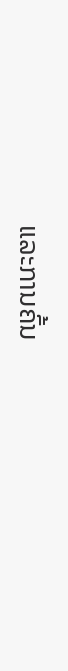ແລະການຄົ້ນ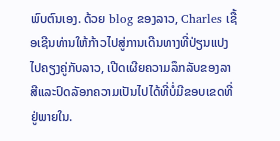ພົບຕົນເອງ. ດ້ວຍ blog ຂອງລາວ, Charles ເຊື້ອເຊີນທ່ານໃຫ້ກ້າວໄປສູ່ການເດີນທາງທີ່ປ່ຽນແປງໄປຄຽງຄູ່ກັບລາວ, ເປີດເຜີຍຄວາມລຶກລັບຂອງລາສີແລະປົດລັອກຄວາມເປັນໄປໄດ້ທີ່ບໍ່ມີຂອບເຂດທີ່ຢູ່ພາຍໃນ.